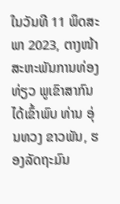ໃນວັນທີ 11 ພຶດສະພາ 2023, ຕາງໜ້າສະຫະພັນການທ່ອງທ່ຽວ ພູເຂົາສາກົນ ໄດ້ເຂົ້າພົບ ທ່ານ ອຸ່ນທວງ ຂາວພັນ, ຮອງລັດຖະມົນ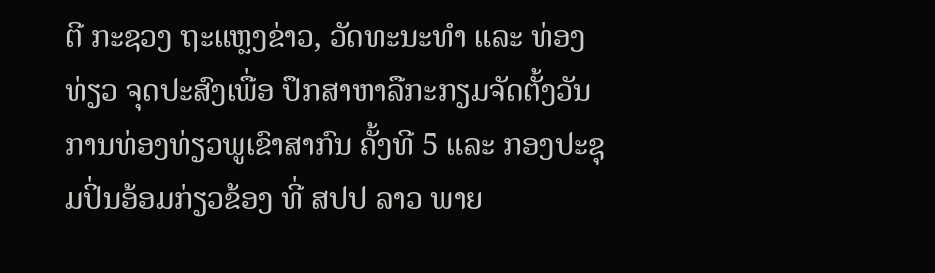ຕີ ກະຊວງ ຖະແຫຼງຂ່າວ, ວັດທະນະທໍາ ແລະ ທ່ອງທ່ຽວ ຈຸດປະສົງເພື່ອ ປຶກສາຫາລືກະກຽມຈັດຕັ້ງວັນການທ່ອງທ່ຽວພູເຂົາສາກົນ ຄັ້ງທີ 5 ແລະ ກອງປະຊຸມປິ່ນອ້ອມກ່ຽວຂ້ອງ ທີ່ ສປປ ລາວ ພາຍ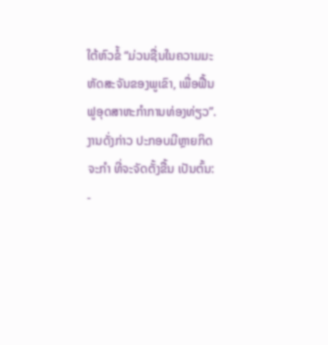ໃຕ້ຫົວຂໍ້ “ມ່ວນຊື່ນໃນຄວາມມະຫັດສະຈັນຂອງພູເຂົາ, ເພື່ອຟື້ນຟູອຸດສາຫະກຳການທ່ອງທ່ຽວ”.
ງານດັ່ງກ່າວ ປະກອບມີຫຼາຍກິດຈະກຳ ທີ່ຈະຈັດຕັ້ງຂື້ນ ເປັນຕົ້ນ:
-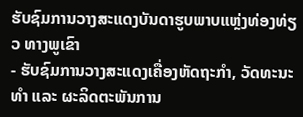ຮັບຊົມການວາງສະແດງບັນດາຮູບພາບແຫຼ່ງທ່ອງທ່ຽວ ທາງພູເຂົາ
- ຮັບຊົມການວາງສະແດງເຄື່ອງຫັດຖະກຳ, ວັດທະນະທຳ ແລະ ຜະລິດຕະພັນການ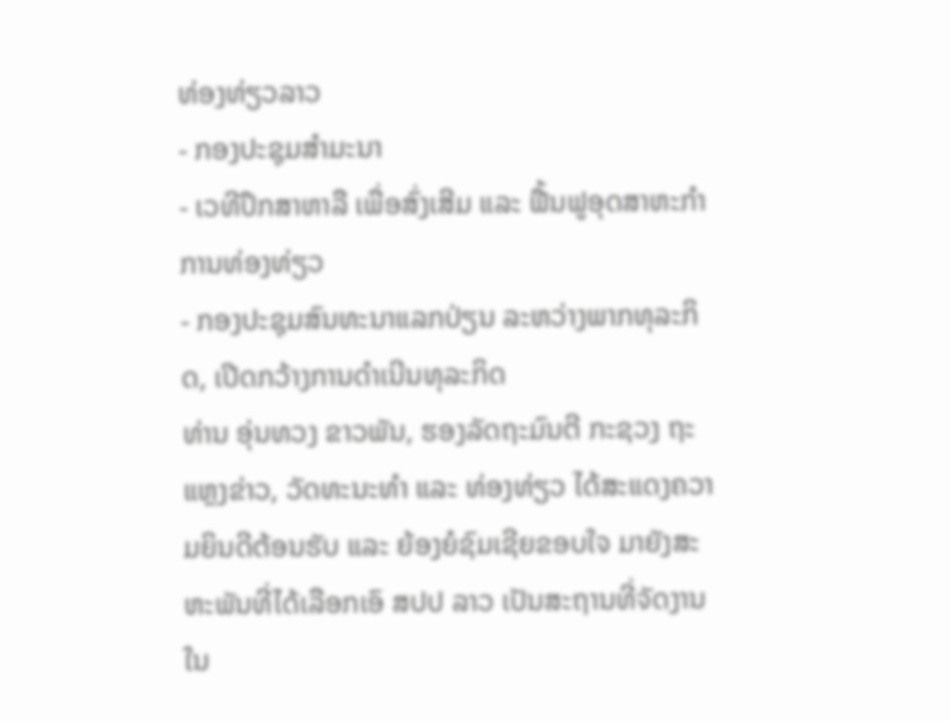ທ່ອງທ່ຽວລາວ
- ກອງປະຊຸມສຳມະນາ
- ເວທີປຶກສາຫາລື ເພື່ອສົ່ງເສີມ ແລະ ຟື້ນຟູອຸດສາຫະກໍາການທ່ອງທ່ຽວ
- ກອງປະຊຸມສົນທະນາແລກປ່ຽນ ລະຫວ່າງພາກທຸລະກິດ, ເປີດກວ້າງການດຳເນີນທຸລະກິດ
ທ່ານ ອຸ່ນທວງ ຂາວພັນ, ຮອງລັດຖະມົນຕີ ກະຊວງ ຖະແຫຼງຂ່າວ, ວັດທະນະທໍາ ແລະ ທ່ອງທ່ຽວ ໄດ້ສະແດງຄວາມຍິນດີຕ້ອນຮັບ ແລະ ຍ້ອງຍໍຊົມເຊີຍຂອບໃຈ ມາຍັງສະຫະພັນທີ່ໄດ້ເລືອກເອົ ສປປ ລາວ ເປັນສະຖານທີ່ຈັດງານໃນ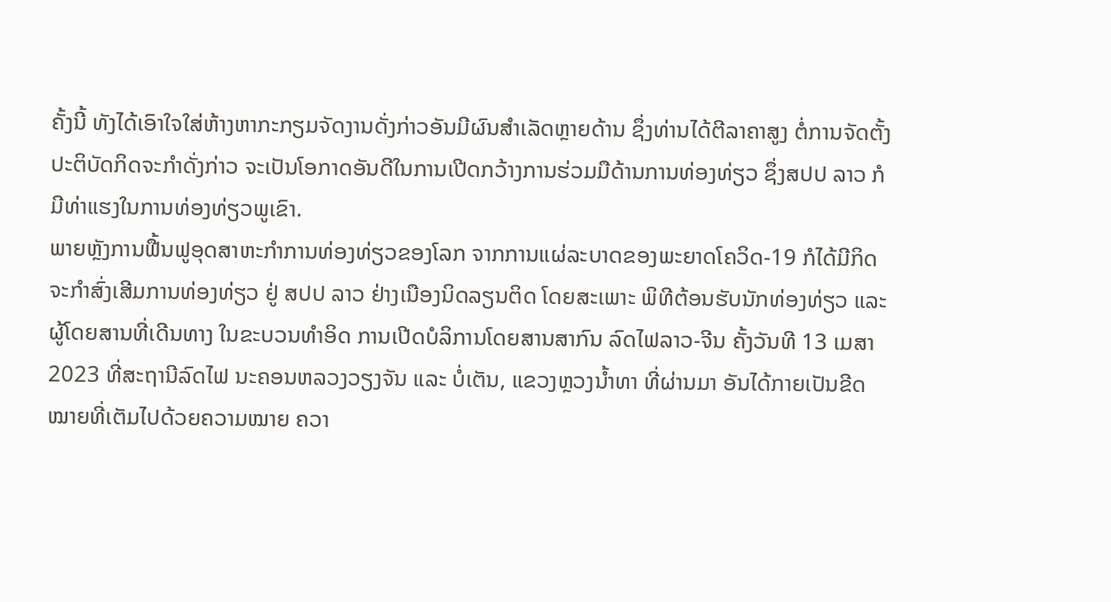ຄັ້ງນີ້ ທັງໄດ້ເອົາໃຈໃສ່ຫ້າງຫາກະກຽມຈັດງານດັ່ງກ່າວອັນມີຜົນສຳເລັດຫຼາຍດ້ານ ຊຶ່ງທ່ານໄດ້ຕີລາຄາສູງ ຕໍ່ການຈັດຕັ້ງປະຕິບັດກິດຈະກຳດັ່ງກ່າວ ຈະເປັນໂອກາດອັນດີໃນການເປີດກວ້າງການຮ່ວມມືດ້ານການທ່ອງທ່ຽວ ຊຶ່ງສປປ ລາວ ກໍມີທ່າແຮງໃນການທ່ອງທ່ຽວພູເຂົາ.
ພາຍຫຼັງການຟື້ນຟູອຸດສາຫະກຳການທ່ອງທ່ຽວຂອງໂລກ ຈາກການແຜ່ລະບາດຂອງພະຍາດໂຄວິດ-19 ກໍໄດ້ມີກິດຈະກຳສົ່ງເສີມການທ່ອງທ່ຽວ ຢູ່ ສປປ ລາວ ຢ່າງເນືອງນິດລຽນຕິດ ໂດຍສະເພາະ ພິທີຕ້ອນຮັບນັກທ່ອງທ່ຽວ ແລະ ຜູ້ໂດຍສານທີ່ເດີນທາງ ໃນຂະບວນທຳອິດ ການເປີດບໍລິການໂດຍສານສາກົນ ລົດໄຟລາວ-ຈີນ ຄັ້ງວັນທີ 13 ເມສາ 2023 ທີ່ສະຖານີລົດໄຟ ນະຄອນຫລວງວຽງຈັນ ແລະ ບໍ່ເຕັນ, ແຂວງຫຼວງນ້ຳທາ ທີ່ຜ່ານມາ ອັນໄດ້ກາຍເປັນຂີດໝາຍທີ່ເຕັມໄປດ້ວຍຄວາມໝາຍ ຄວາ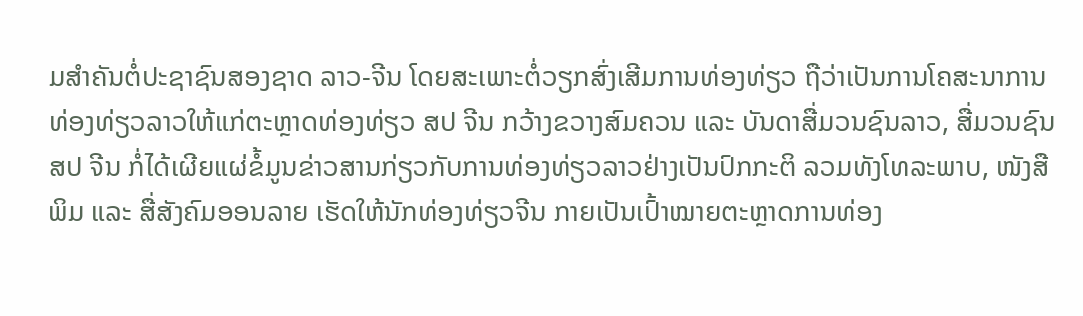ມສໍາຄັນຕໍ່ປະຊາຊົນສອງຊາດ ລາວ-ຈີນ ໂດຍສະເພາະຕໍ່ວຽກສົ່ງເສີມການທ່ອງທ່ຽວ ຖືວ່າເປັນການໂຄສະນາການທ່ອງທ່ຽວລາວໃຫ້ແກ່ຕະຫຼາດທ່ອງທ່ຽວ ສປ ຈີນ ກວ້າງຂວາງສົມຄວນ ແລະ ບັນດາສື່ມວນຊົນລາວ, ສື່ມວນຊົນ ສປ ຈີນ ກໍ່ໄດ້ເຜີຍແຜ່ຂໍ້ມູນຂ່າວສານກ່ຽວກັບການທ່ອງທ່ຽວລາວຢ່າງເປັນປົກກະຕິ ລວມທັງໂທລະພາບ, ໜັງສືພິມ ແລະ ສື່ສັງຄົມອອນລາຍ ເຮັດໃຫ້ນັກທ່ອງທ່ຽວຈີນ ກາຍເປັນເປົ້າໝາຍຕະຫຼາດການທ່ອງ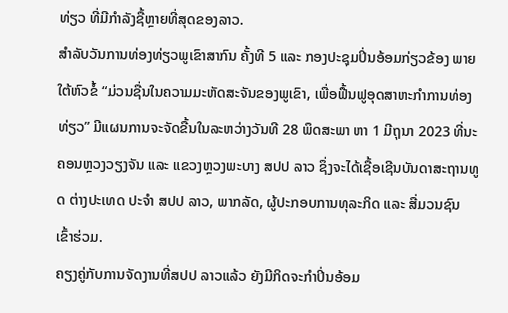ທ່ຽວ ທີ່ມີກຳລັງຊື້ຫຼາຍທີ່ສຸດຂອງລາວ.
ສຳລັບວັນການທ່ອງທ່ຽວພູເຂົາສາກົນ ຄັ້ງທີ 5 ແລະ ກອງປະຊຸມປິ່ນອ້ອມກ່ຽວຂ້ອງ ພາຍໃຕ້ຫົວຂໍ້ “ມ່ວນຊື່ນໃນຄວາມມະຫັດສະຈັນຂອງພູເຂົາ, ເພື່ອຟື້ນຟູອຸດສາຫະກຳການທ່ອງທ່ຽວ” ມີແຜນການຈະຈັດຂື້ນໃນລະຫວ່າງວັນທີ 28 ພຶດສະພາ ຫາ 1 ມີຖຸນາ 2023 ທີ່ນະຄອນຫຼວງວຽງຈັນ ແລະ ແຂວງຫຼວງພະບາງ ສປປ ລາວ ຊຶ່ງຈະໄດ້ເຊື້ອເຊີນບັນດາສະຖານທູດ ຕ່າງປະເທດ ປະຈຳ ສປປ ລາວ, ພາກລັດ, ຜູ້ປະກອບການທຸລະກິດ ແລະ ສື່ມວນຊົນ ເຂົ້າຮ່ວມ.
ຄຽງຄູ່ກັບການຈັດງານທີ່ສປປ ລາວແລ້ວ ຍັງມີກິດຈະກຳປິ່ນອ້ອມ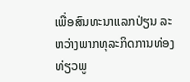ເພື່ອສົນທະນາແລກປ່ຽນ ລະຫວ່າງພາກທຸລະກິດການທ່ອງທ່ຽວພູ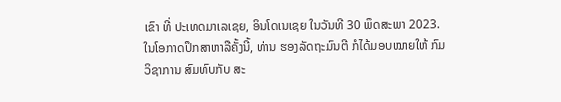ເຂົາ ທີ່ ປະເທດມາເລເຊຍ, ອິນໂດເນເຊຍ ໃນວັນທີ 30 ພຶດສະພາ 2023.
ໃນໂອກາດປຶກສາຫາລືຄັ້ງນີ້, ທ່ານ ຮອງລັດຖະມົນຕີ ກໍໄດ້ມອບໝາຍໃຫ້ ກົມວິຊາການ ສົມທົບກັບ ສະ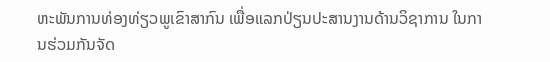ຫະພັນການທ່ອງທ່ຽວພູເຂົາສາກົນ ເພື່ອແລກປ່ຽນປະສານງານດ້ານວິຊາການ ໃນການຮ່ວມກັນຈັດ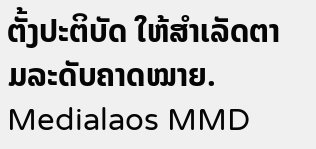ຕັ້ງປະຕິບັດ ໃຫ້ສຳເລັດຕາມລະດັບຄາດໝາຍ.
Medialaos MMD